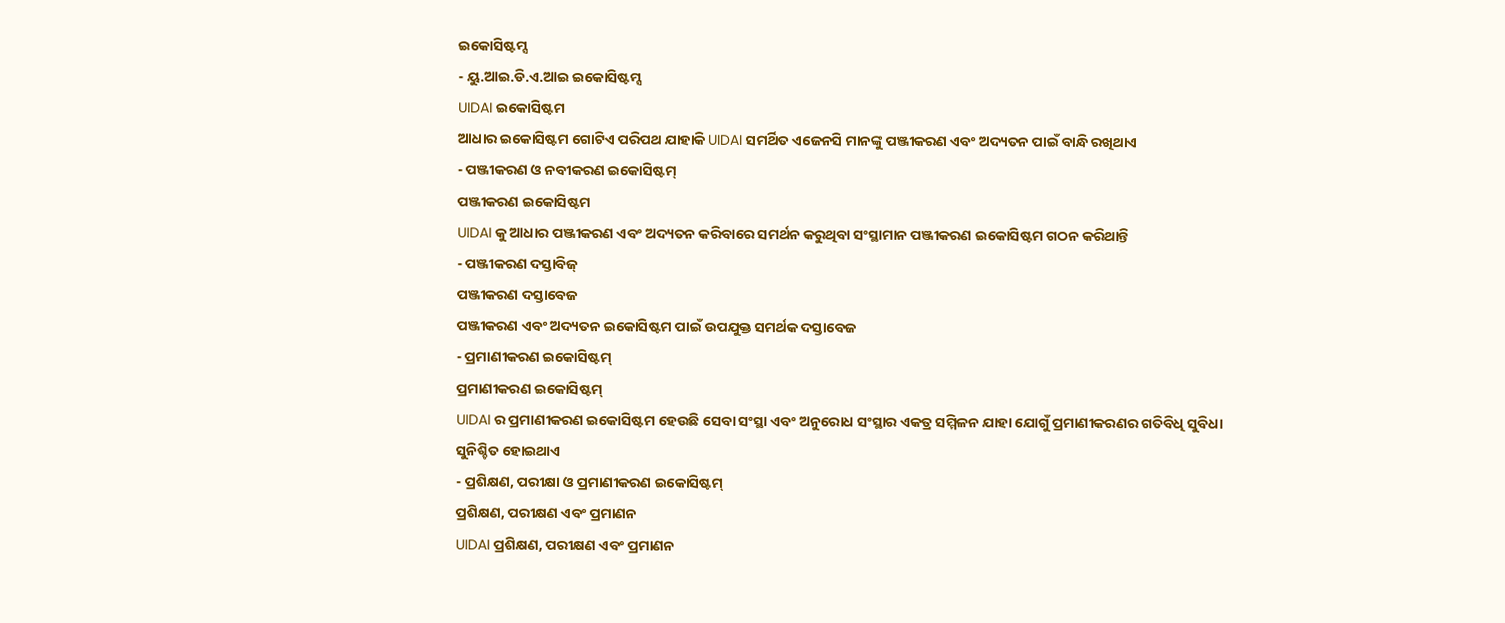ଇକୋସିଷ୍ଟମ୍ସ
- ୟୁ.ଆଇ.ଡି.ଏ.ଆଇ ଇକୋସିଷ୍ଟମ୍ସ
UIDAI ଇକୋସିଷ୍ଟମ
ଆଧାର ଇକୋସିଷ୍ଟମ ଗୋଟିଏ ପରିପଥ ଯାହାକି UIDAI ସମର୍ଥିତ ଏଜେନସି ମାନଙ୍କୁ ପଞ୍ଜୀକରଣ ଏବଂ ଅଦ୍ୟତନ ପାଇଁ ବାନ୍ଧି ରଖିଥାଏ
- ପଞ୍ଜୀକରଣ ଓ ନବୀକରଣ ଇକୋସିଷ୍ଟମ୍
ପଞ୍ଜୀକରଣ ଇକୋସିଷ୍ଟମ
UIDAI କୁ ଆଧାର ପଞ୍ଜୀକରଣ ଏବଂ ଅଦ୍ୟତନ କରିବାରେ ସମର୍ଥନ କରୁଥିବା ସଂସ୍ଥାମାନ ପଞ୍ଜୀକରଣ ଇକୋସିଷ୍ଟମ ଗଠନ କରିଥାନ୍ତି
- ପଞ୍ଜୀକରଣ ଦସ୍ତାବିଜ୍
ପଞ୍ଜୀକରଣ ଦସ୍ତାବେଜ
ପଞ୍ଜୀକରଣ ଏବଂ ଅଦ୍ୟତନ ଇକୋସିଷ୍ଟମ ପାଇଁ ଉପଯୁକ୍ତ ସମର୍ଥକ ଦସ୍ତାବେଜ
- ପ୍ରମାଣୀକରଣ ଇକୋସିଷ୍ଟମ୍
ପ୍ରମାଣୀକରଣ ଇକୋସିଷ୍ଟମ୍
UIDAI ର ପ୍ରମାଣୀକରଣ ଇକୋସିଷ୍ଟମ ହେଉଛି ସେବା ସଂସ୍ଥା ଏବଂ ଅନୁରୋଧ ସଂସ୍ଥାର ଏକତ୍ର ସମ୍ମିଳନ ଯାହା ଯୋଗୁଁ ପ୍ରମାଣୀକରଣର ଗତିବିଧି ସୁବିଧା ସୁନିଶ୍ଚିତ ହୋଇଥାଏ
- ପ୍ରଶିକ୍ଷଣ, ପରୀକ୍ଷା ଓ ପ୍ରମାଣୀକରଣ ଇକୋସିଷ୍ଟମ୍
ପ୍ରଶିକ୍ଷଣ, ପରୀକ୍ଷଣ ଏବଂ ପ୍ରମାଣନ
UIDAI ପ୍ରଶିକ୍ଷଣ, ପରୀକ୍ଷଣ ଏବଂ ପ୍ରମାଣନ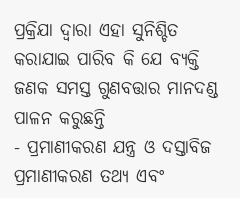ପ୍ରକ୍ରିଯା ଦ୍ଵାରା ଏହା ସୁନିଶ୍ଚିତ କରାଯାଇ ପାରିବ କି ଯେ ବ୍ୟକ୍ତି ଜଣକ ସମସ୍ତ ଗୁଣବତ୍ତାର ମାନଦଣ୍ଡ ପାଳନ କରୁଛନ୍ତି
- ପ୍ରମାଣୀକରଣ ଯନ୍ତ୍ର ଓ ଦସ୍ତାବିଜ
ପ୍ରମାଣୀକରଣ ତଥ୍ୟ ଏବଂ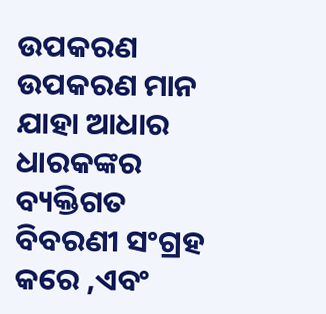ଉପକରଣ
ଉପକରଣ ମାନ ଯାହା ଆଧାର ଧାରକଙ୍କର ବ୍ୟକ୍ତିଗତ ବିବରଣୀ ସଂଗ୍ରହ କରେ ,ଏବଂ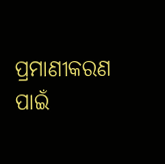ପ୍ରମାଣୀକରଣ ପାଇଁ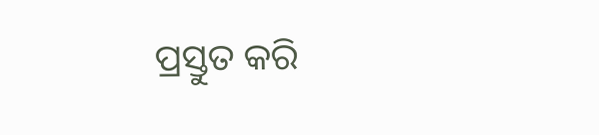ପ୍ରସ୍ତୁତ କରି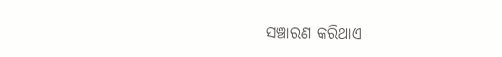ସଞ୍ଚାରଣ କରିଥାଏ